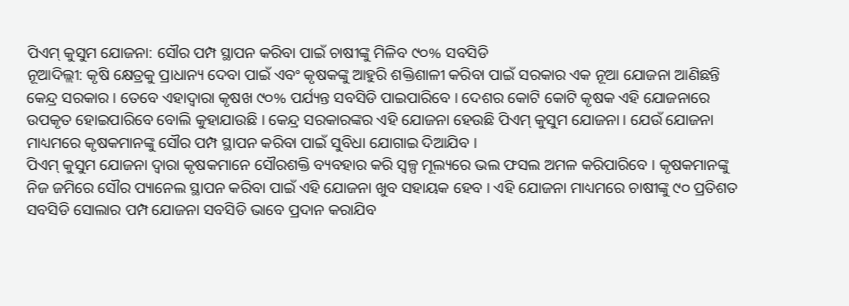ପିଏମ୍ କୁସୁମ ଯୋଜନା: ସୌର ପମ୍ପ ସ୍ଥାପନ କରିବା ପାଇଁ ଚାଷୀଙ୍କୁ ମିଳିବ ୯୦% ସବସିଡି
ନୂଆଦିଲ୍ଲୀ: କୃଷି କ୍ଷେତ୍ରକୁ ପ୍ରାଧାନ୍ୟ ଦେବା ପାଇଁ ଏବଂ କୃଷକଙ୍କୁ ଆହୁରି ଶକ୍ତିଶାଳୀ କରିବା ପାଇଁ ସରକାର ଏକ ନୂଆ ଯୋଜନା ଆଣିଛନ୍ତି କେନ୍ଦ୍ର ସରକାର । ତେବେ ଏହାଦ୍ୱାରା କୃଷଖ ୯୦% ପର୍ଯ୍ୟନ୍ତ ସବସିଡି ପାଇପାରିବେ । ଦେଶର କୋଟି କୋଟି କୃଷକ ଏହି ଯୋଜନାରେ ଉପକୃତ ହୋଇପାରିବେ ବୋଲି କୁହାଯାଉଛି । କେନ୍ଦ୍ର ସରକାରଙ୍କର ଏହି ଯୋଜନା ହେଉଛି ପିଏମ୍ କୁସୁମ ଯୋଜନା । ଯେଉଁ ଯୋଜନା ମାଧ୍ୟମରେ କୃଷକମାନଙ୍କୁ ସୌର ପମ୍ପ ସ୍ଥାପନ କରିବା ପାଇଁ ସୁବିଧା ଯୋଗାଇ ଦିଆଯିବ ।
ପିଏମ୍ କୁସୁମ ଯୋଜନା ଦ୍ୱାରା କୃଷକମାନେ ସୌରଶକ୍ତି ବ୍ୟବହାର କରି ସ୍ୱଳ୍ପ ମୂଲ୍ୟରେ ଭଲ ଫସଲ ଅମଳ କରିପାରିବେ । କୃଷକମାନଙ୍କୁ ନିଜ ଜମିରେ ସୌର ପ୍ୟାନେଲ ସ୍ଥାପନ କରିବା ପାଇଁ ଏହି ଯୋଜନା ଖୁବ ସହାୟକ ହେବ । ଏହି ଯୋଜନା ମାଧ୍ୟମରେ ଚାଷୀଙ୍କୁ ୯୦ ପ୍ରତିଶତ ସବସିଡି ସୋଲାର ପମ୍ପ ଯୋଜନା ସବସିଡି ଭାବେ ପ୍ରଦାନ କରାଯିବ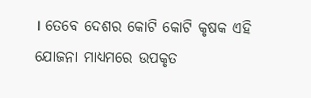। ତେବେ ଦେଶର କୋଟି କୋଟି କୃଷକ ଏହି ଯୋଜନା ମାଧ୍ୟମରେ ଉପକୃତ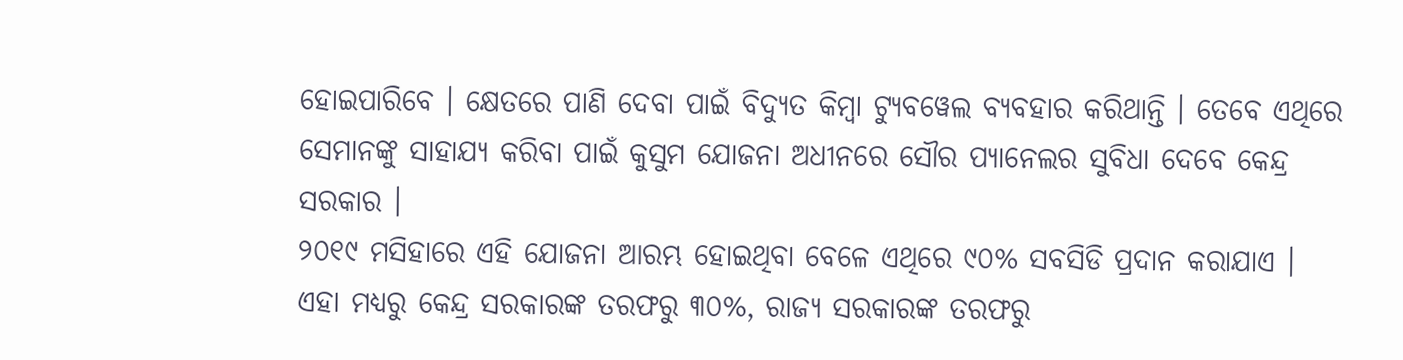ହୋଇପାରିବେ । କ୍ଷେତରେ ପାଣି ଦେବା ପାଇଁ ବିଦ୍ୟୁତ କିମ୍ବା ଟ୍ୟୁବୱେଲ ବ୍ୟବହାର କରିଥାନ୍ତି । ତେବେ ଏଥିରେ ସେମାନଙ୍କୁ ସାହାଯ୍ୟ କରିବା ପାଇଁ କୁସୁମ ଯୋଜନା ଅଧୀନରେ ସୌର ପ୍ୟାନେଲର ସୁବିଧା ଦେବେ କେନ୍ଦ୍ର ସରକାର ।
୨୦୧୯ ମସିହାରେ ଏହି ଯୋଜନା ଆରମ୍ଭ ହୋଇଥିବା ବେଳେ ଏଥିରେ ୯୦% ସବସିଡି ପ୍ରଦାନ କରାଯାଏ । ଏହା ମଧ୍ୟରୁ କେନ୍ଦ୍ର ସରକାରଙ୍କ ତରଫରୁ ୩୦%, ରାଜ୍ୟ ସରକାରଙ୍କ ତରଫରୁ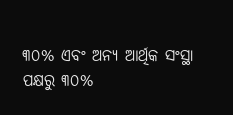୩୦% ଏବଂ ଅନ୍ୟ ଆର୍ଥିକ ସଂସ୍ଥା ପକ୍ଷରୁ ୩୦%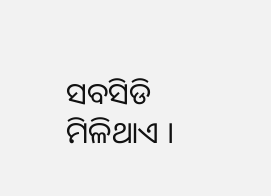ସବସିଡି ମିଳିଥାଏ ।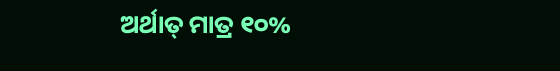ଅର୍ଥାତ୍ ମାତ୍ର ୧୦%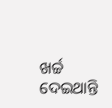ଖର୍ଚ୍ଚ ଦେଇଥାନ୍ତି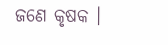ଜଣେ କୃଷକ ।